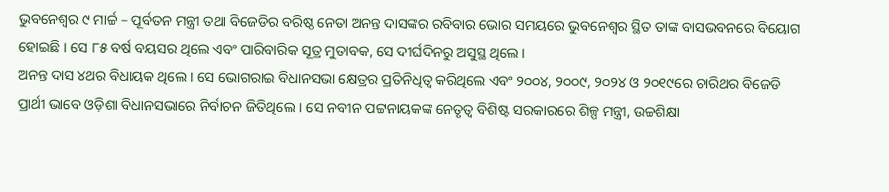ଭୁବନେଶ୍ୱର ୯ ମାର୍ଚ୍ଚ – ପୂର୍ବତନ ମନ୍ତ୍ରୀ ତଥା ବିଜେଡିର ବରିଷ୍ଠ ନେତା ଅନନ୍ତ ଦାସଙ୍କର ରବିବାର ଭୋର ସମୟରେ ଭୁବନେଶ୍ୱର ସ୍ଥିତ ତାଙ୍କ ବାସଭବନରେ ବିୟୋଗ ହୋଇଛି । ସେ ୮୫ ବର୍ଷ ବୟସର ଥିଲେ ଏବଂ ପାରିବାରିକ ସୂତ୍ର ମୁତାବକ, ସେ ଦୀର୍ଘଦିନରୁ ଅସୁସ୍ଥ ଥିଲେ ।
ଅନନ୍ତ ଦାସ ୪ଥର ବିଧାୟକ ଥିଲେ । ସେ ଭୋଗରାଇ ବିଧାନସଭା କ୍ଷେତ୍ରର ପ୍ରତିନିଧିତ୍ୱ କରିଥିଲେ ଏବଂ ୨୦୦୪, ୨୦୦୯, ୨୦୨୪ ଓ ୨୦୧୯ରେ ଚାରିଥର ବିଜେଡି ପ୍ରାର୍ଥୀ ଭାବେ ଓଡ଼ିଶା ବିଧାନସଭାରେ ନିର୍ବାଚନ ଜିତିଥିଲେ । ସେ ନବୀନ ପଟ୍ଟନାୟକଙ୍କ ନେତୃତ୍ୱ ବିଶିଷ୍ଟ ସରକାରରେ ଶିଳ୍ପ ମନ୍ତ୍ରୀ, ଉଚ୍ଚଶିକ୍ଷା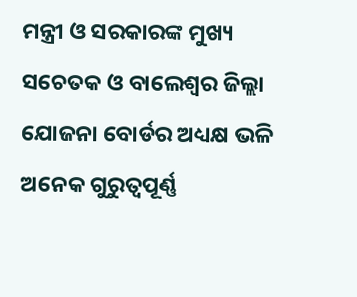ମନ୍ତ୍ରୀ ଓ ସରକାରଙ୍କ ମୁଖ୍ୟ ସଚେତକ ଓ ବାଲେଶ୍ୱର ଜିଲ୍ଲା ଯୋଜନା ବୋର୍ଡର ଅଧ୍ୟକ୍ଷ ଭଳି ଅନେକ ଗୁରୁତ୍ୱପୂର୍ଣ୍ଣ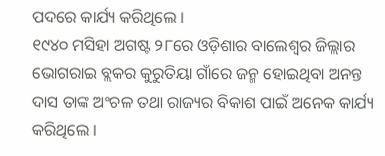ପଦରେ କାର୍ଯ୍ୟ କରିଥିଲେ ।
୧୯୪୦ ମସିହା ଅଗଷ୍ଟ ୨୮ରେ ଓଡ଼ିଶାର ବାଲେଶ୍ୱର ଜିଲ୍ଲାର ଭୋଗରାଇ ବ୍ଲକର କୁରୁତିୟା ଗାଁରେ ଜନ୍ମ ହୋଇଥିବା ଅନନ୍ତ ଦାସ ତାଙ୍କ ଅଂଚଳ ତଥା ରାଜ୍ୟର ବିକାଶ ପାଇଁ ଅନେକ କାର୍ଯ୍ୟ କରିଥିଲେ ।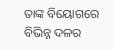ତାଙ୍କ ବିୟୋଗରେ ବିଭିନ୍ନ ଦଳର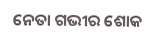ନେତା ଗଭୀର ଶୋକ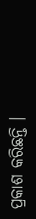ପ୍ରକାଶ କରିଛନ୍ତି ।